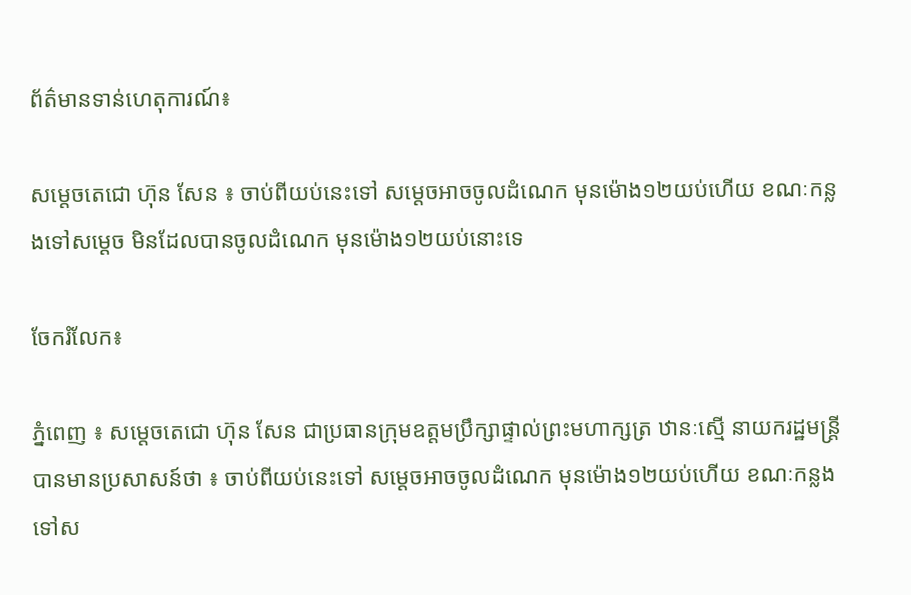ព័ត៌មានទាន់ហេតុការណ៍៖

សម្តេចតេជោ ហ៊ុន សែន ៖ ចាប់ពីយប់នេះទៅ សម្តេចអាចចូលដំណេក មុនម៉ោង១២យប់ហើយ ខណៈកន្លងទៅសម្តេច មិនដែលបានចូលដំណេក មុនម៉ោង១២យប់នោះទេ

ចែករំលែក៖

ភ្នំពេញ ៖ សម្តេចតេជោ ហ៊ុន សែន ជាប្រធានក្រុមឧត្តមប្រឹក្សាផ្ទាល់ព្រះមហាក្សត្រ ឋានៈស្មើ នាយករដ្ឋមន្ដ្រី បានមានប្រសាសន៍ថា ៖ ចាប់ពីយប់នេះទៅ សម្តេចអាចចូលដំណេក មុនម៉ោង១២យប់ហើយ ខណៈកន្លងទៅស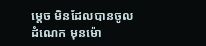ម្តេច មិនដែលបានចូលដំណេក មុនម៉ោ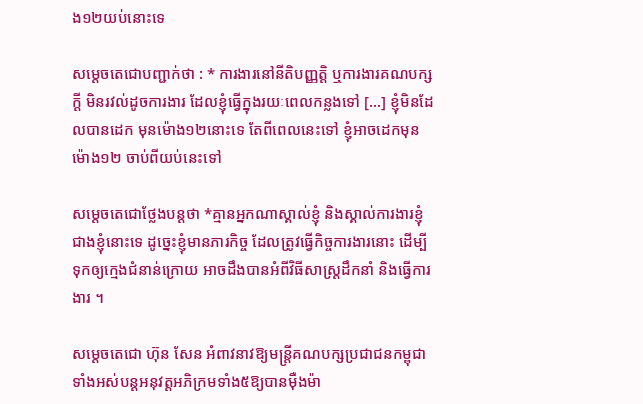ង១២យប់នោះទេ

សម្តេចតេជោបញ្ជាក់ថា : * ការងារនៅនីតិបញ្ញត្ដិ ឬការងារគណបក្សក្ដី មិនរវល់ដូចការងារ ដែលខ្ញុំធ្វើក្នុងរយៈពេលកន្លងទៅ […] ខ្ញុំមិនដែលបានដេក មុនម៉ោង១២នោះទេ តែពីពេលនេះទៅ ខ្ញុំអាចដេកមុនម៉ោង១២ ចាប់ពីយប់នេះទៅ

សម្តេចតេជោថ្លែងបន្តថា *គ្មានអ្នកណាស្គាល់ខ្ញុំ និងស្គាល់ការងារខ្ញុំ ជាងខ្ញុំនោះទេ ដូច្នេះខ្ញុំមានភារកិច្ច ដែលត្រូវធ្វើកិច្ចការងារនោះ ដើម្បីទុកឲ្យក្មេងជំនាន់ក្រោយ អាចដឹងបានអំពីវិធីសាស្ដ្រដឹកនាំ និងធ្វើការងារ ។

សម្តេចតេជោ ហ៊ុន សែន អំពាវនាវឱ្យមន្រ្តីគណបក្សប្រជាជនកម្ពុជាទាំងអស់បន្តអនុវត្តអភិក្រមទាំង៥ឱ្យបានម៉ឺងម៉ា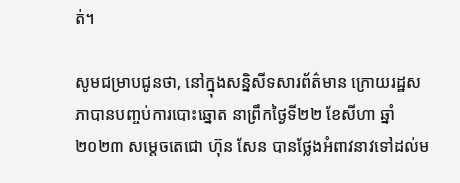ត់។

សូមជម្រាបជូនថា, នៅក្នុងសន្និសីទសារព័ត៌មាន ក្រោយរដ្ឋសភាបានបញ្ចប់ការបោះឆ្នោត នាព្រឹកថ្ងៃទី២២ ខែសីហា ឆ្នាំ២០២៣ សម្តេចតេជោ ហ៊ុន សែន បានថ្លែងអំពាវនាវទៅដល់ម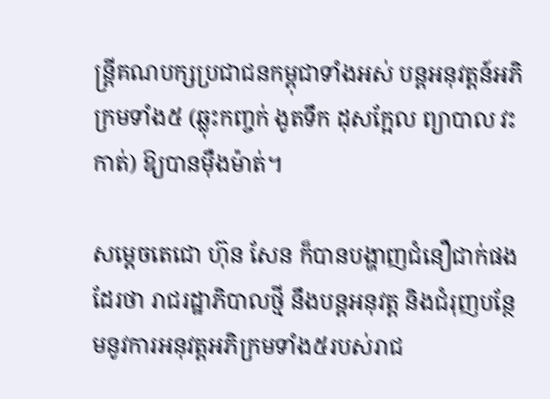ន្រ្តីគណបក្សប្រជាជនកម្ពុជាទាំងអស់ បន្តអនុវត្តន៍អភិក្រមទាំង៥ (ឆ្លុះកញ្ចក់ ងូតទឹក ដុសក្អែល ព្យាបាល វះកាត់) ឱ្យបានម៉ឺងម៉ាត់។

សម្តេចតេជោ ហ៊ុន សែន ក៏បានបង្ហាញជំនឿជាក់ផងដែរថា រាជរដ្ឋាភិបាលថ្មី នឹងបន្តអនុវត្ត និងជំរុញបន្ថែមនូវការអនុវត្តអភិក្រមទាំង៥របស់រាជ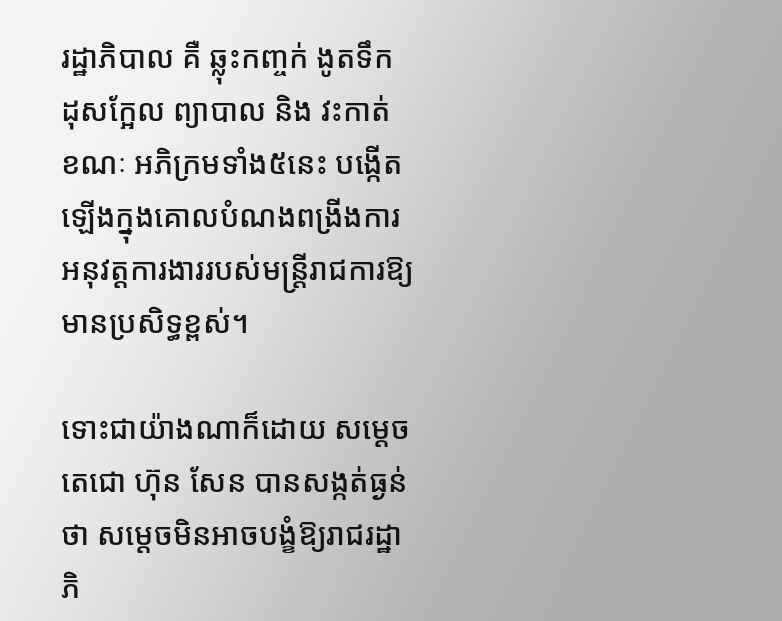រដ្ឋាភិបាល គឺ ឆ្លុះកញ្ចក់ ងូតទឹក ដុសក្អែល ព្យាបាល និង វះកាត់ ខណៈ អភិក្រមទាំង៥នេះ បង្កើតឡើងក្នុងគោលបំណងពង្រីងការអនុវត្តការងាររបស់មន្ដ្រីរាជការឱ្យមានប្រសិទ្ធខ្ពស់។

ទោះជាយ៉ាងណាក៏ដោយ សម្តេចតេជោ ហ៊ុន សែន បានសង្កត់ធ្ងន់ថា សម្តេចមិនអាចបង្ខំឱ្យរាជរដ្ឋាភិ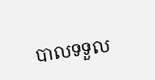បាលទទួល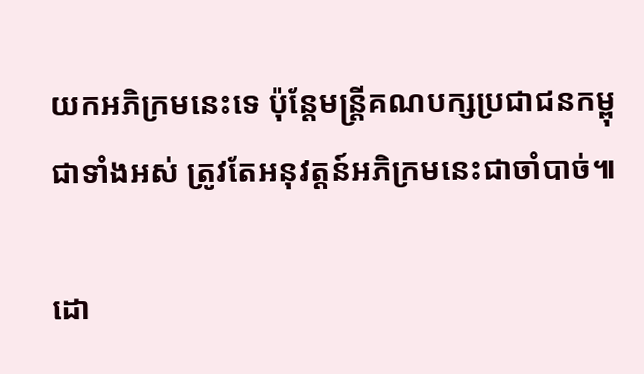យកអភិក្រមនេះទេ ប៉ុន្តែមន្រ្តីគណបក្សប្រជាជនកម្ពុជាទាំងអស់ ត្រូវតែអនុវត្តន៍អភិក្រមនេះជាចាំបាច់៕

ដោ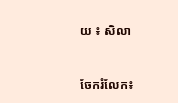យ ៖ សិលា


ចែករំលែក៖